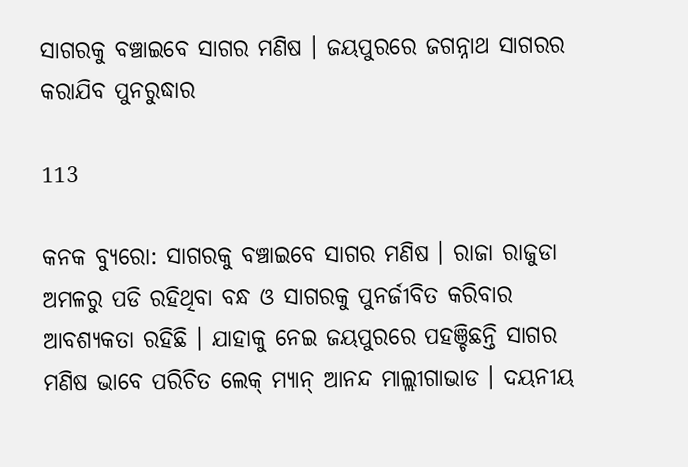ସାଗରକୁ ବଞ୍ଚାଇବେ ସାଗର ମଣିଷ । ଜୟପୁରରେ ଜଗନ୍ନାଥ ସାଗରର କରାଯିବ ପୁନରୁଦ୍ଧାର

113

କନକ ବ୍ୟୁରୋ: ସାଗରକୁ ବଞ୍ଚାଇବେ ସାଗର ମଣିଷ । ରାଜା ରାଜୁଡା ଅମଳରୁ ପଡି ରହିଥିବା ବନ୍ଧ ଓ ସାଗରକୁ ପୁନର୍ଜୀବିତ କରିବାର ଆବଶ୍ୟକତା ରହିଛି । ଯାହାକୁ ନେଇ ଜୟପୁରରେ ପହଞ୍ଚିଛନ୍ତି ସାଗର ମଣିଷ ଭାବେ ପରିଚିତ ଲେକ୍ ମ୍ୟାନ୍ ଆନନ୍ଦ ମାଲ୍ଲୀଗାଭାଡ । ଦୟନୀୟ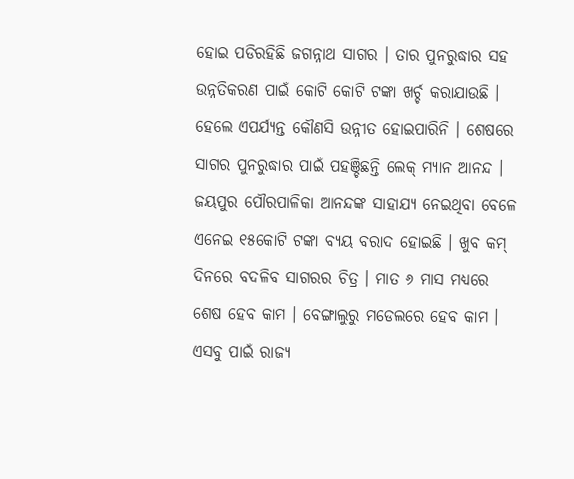ହୋଇ ପଡିରହିଛି ଜଗନ୍ନାଥ ସାଗର । ତାର ପୁନରୁଦ୍ଧାର ସହ ଉନ୍ନତିକରଣ ପାଇଁ କୋଟି କୋଟି ଟଙ୍କା ଖର୍ଚ୍ଚ କରାଯାଉଛି । ହେଲେ ଏପର୍ଯ୍ୟନ୍ତ କୌଣସି ଉନ୍ନୀତ ହୋଇପାରିନି । ଶେଷରେ ସାଗର ପୁନରୁଦ୍ଧାର ପାଇଁ ପହଞ୍ଚିଛନ୍ତି ଲେକ୍ ମ୍ୟାନ ଆନନ୍ଦ । ଜୟପୁର ପୌରପାଳିକା ଆନନ୍ଦଙ୍କ ସାହାଯ୍ୟ ନେଇଥିବା ବେଳେ ଏନେଇ ୧୫କୋଟି ଟଙ୍କା ବ୍ୟୟ ବରାଦ ହୋଇଛି । ଖୁବ କମ୍ ଦିନରେ ବଦଳିବ ସାଗରର ଚିତ୍ର । ମାତ ୬ ମାସ ମଧ୍ୟରେ ଶେଷ ହେବ କାମ । ବେଙ୍ଗାଲୁରୁ ମଡେଲରେ ହେବ କାମ । ଏସବୁ ପାଇଁ ରାଜ୍ୟ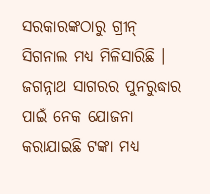ସରକାରଙ୍କଠାରୁ ଗ୍ରୀନ୍ ସିଗନାଲ ମଧ୍ୟ ମିଳିସାରିଛି । ଜଗନ୍ନାଥ ସାଗରର ପୁନରୁଦ୍ଧାର ପାଇଁ ନେକ ଯୋଜନା କରାଯାଇଛି ଟଙ୍କା ମଧ୍ୟ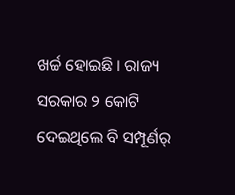ଖର୍ଚ୍ଚ ହୋଇଛି । ରାଜ୍ୟ ସରକାର ୨ କୋଟି ଦେଇଥିଲେ ବି ସମ୍ପୂର୍ଣର୍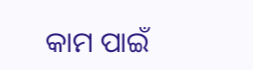କାମ ପାଇଁ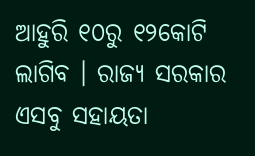ଆହୁରି ୧୦ରୁ ୧୨କୋଟି ଲାଗିବ । ରାଜ୍ୟ ସରକାର ଏସବୁ ସହାୟତା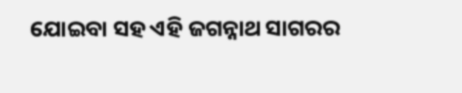ଯୋଇବା ସହ ଏହି ଜଗନ୍ନାଥ ସାଗରର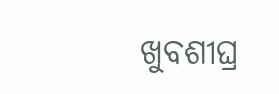ଖୁବଶୀଘ୍ର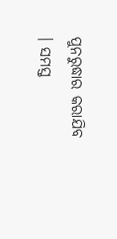ପୁନରୁଦ୍ଧାର କରାଯିବ । ସମସ୍ତ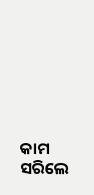କାମ ସରିଲେ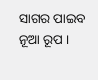ସାଗର ପାଇବ ନୂଆ ରୂପ ।